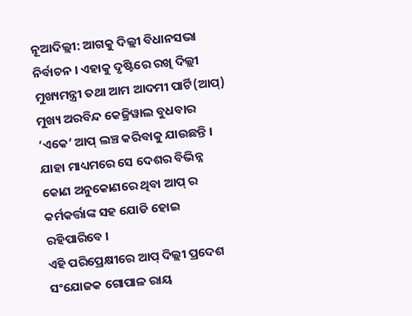ନୂଆଦିଲ୍ଲୀ: ଆଗକୁ ଦିଲ୍ଲୀ ବିଧାନସଭା ନିର୍ବାଚନ । ଏହାକୁ ଦୃଷ୍ଟିରେ ରଖି ଦିଲ୍ଲୀ ମୁଖ୍ୟମନ୍ତ୍ରୀ ତଥା ଆମ ଆଦମୀ ପାର୍ଟି(ଆପ୍) ମୁଖ୍ୟ ଅରବିନ୍ଦ କେଜ୍ରିୱାଲ ବୁଧବାର ‘ଏକେ’ ଆପ୍ ଲଞ୍ଚ କରିବାକୁ ଯାଉଛନ୍ତି । ଯାହା ମାଧ୍ୟମରେ ସେ ଦେଶର ବିଭିନ୍ନ କୋଣ ଅନୁକୋଣରେ ଥିବା ଆପ୍ ର କର୍ମକର୍ତ୍ତାଙ୍କ ସହ ଯୋଡି ହୋଇ ରହିପାରିବେ ।
ଏହି ପରିପ୍ରେକ୍ଷୀରେ ଆପ୍ ଦିଲ୍ଲୀ ପ୍ରଦେଶ ସଂଯୋଜକ ଗୋପାଳ ରାୟ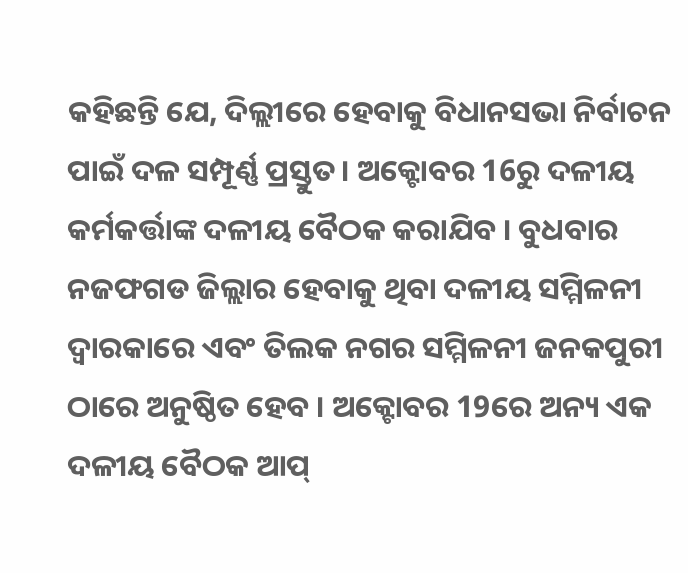କହିଛନ୍ତି ଯେ, ଦିଲ୍ଲୀରେ ହେବାକୁ ବିଧାନସଭା ନିର୍ବାଚନ ପାଇଁ ଦଳ ସମ୍ପୂର୍ଣ୍ଣ ପ୍ରସ୍ତୁତ। ଅକ୍ଟୋବର 16ରୁ ଦଳୀୟ କର୍ମକର୍ତ୍ତାଙ୍କ ଦଳୀୟ ବୈଠକ କରାଯିବ । ବୁଧବାର ନଜଫଗଡ ଜିଲ୍ଲାର ହେବାକୁ ଥିବା ଦଳୀୟ ସମ୍ମିଳନୀ ଦ୍ବାରକାରେ ଏବଂ ତିଲକ ନଗର ସମ୍ମିଳନୀ ଜନକପୁରୀ ଠାରେ ଅନୁଷ୍ଠିତ ହେବ । ଅକ୍ଟୋବର 19ରେ ଅନ୍ୟ ଏକ ଦଳୀୟ ବୈଠକ ଆପ୍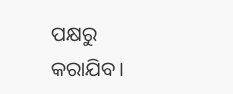ପକ୍ଷରୁ କରାଯିବ।